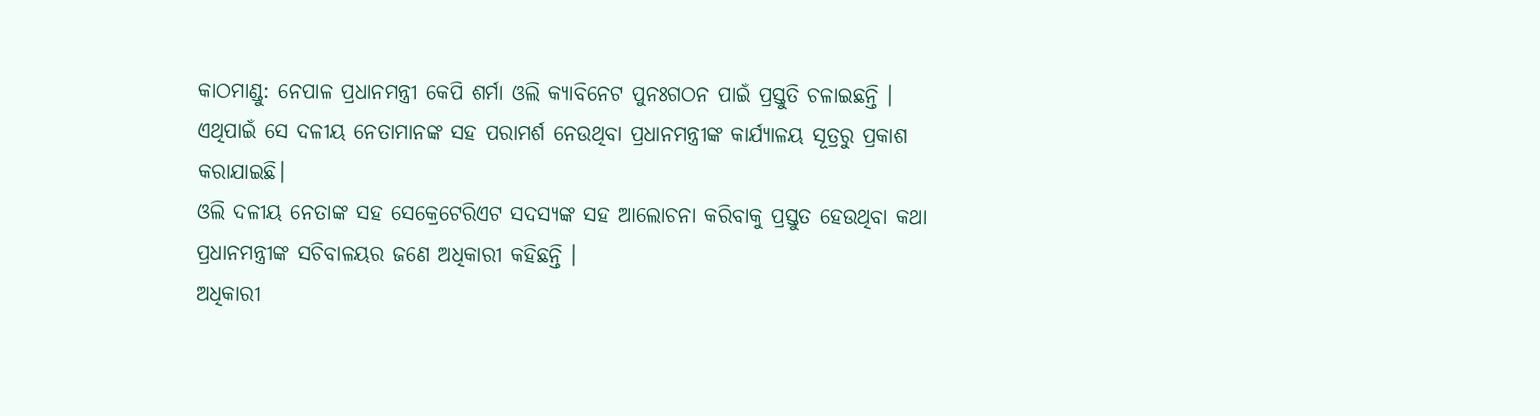କାଠମାଣ୍ଡୁ: ନେପାଳ ପ୍ରଧାନମନ୍ତ୍ରୀ କେପି ଶର୍ମା ଓଲି କ୍ୟାବିନେଟ ପୁନଃଗଠନ ପାଇଁ ପ୍ରସ୍ତୁତି ଚଳାଇଛନ୍ତି । ଏଥିପାଇଁ ସେ ଦଳୀୟ ନେତାମାନଙ୍କ ସହ ପରାମର୍ଶ ନେଉଥିବା ପ୍ରଧାନମନ୍ତ୍ରୀଙ୍କ କାର୍ଯ୍ୟାଳୟ ସୂତ୍ରରୁ ପ୍ରକାଶ କରାଯାଇଛି।
ଓଲି ଦଳୀୟ ନେତାଙ୍କ ସହ ସେକ୍ରେଟେରିଏଟ ସଦସ୍ୟଙ୍କ ସହ ଆଲୋଚନା କରିବାକୁ ପ୍ରସ୍ତୁତ ହେଉଥିବା କଥା ପ୍ରଧାନମନ୍ତ୍ରୀଙ୍କ ସଚିବାଳୟର ଜଣେ ଅଧିକାରୀ କହିଛନ୍ତି ।
ଅଧିକାରୀ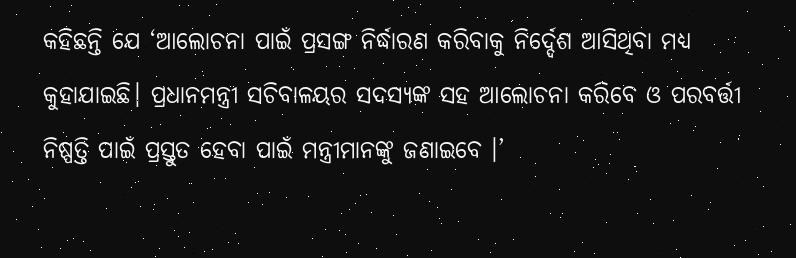କହିଛନ୍ତି ଯେ ‘ଆଲୋଚନା ପାଇଁ ପ୍ରସଙ୍ଗ ନିର୍ଦ୍ଧାରଣ କରିବାକୁ ନିର୍ଦ୍ଦେଶ ଆସିଥିବା ମଧ୍ୟ କୁହାଯାଇଛି। ପ୍ରଧାନମନ୍ତ୍ରୀ ସଚିବାଳୟର ସଦସ୍ୟଙ୍କ ସହ ଆଲୋଚନା କରିବେ ଓ ପରବର୍ତ୍ତୀ ନିଷ୍ପତ୍ତି ପାଇଁ ପ୍ରସ୍ତୁତ ହେବା ପାଇଁ ମନ୍ତ୍ରୀମାନଙ୍କୁ ଜଣାଇବେ ।’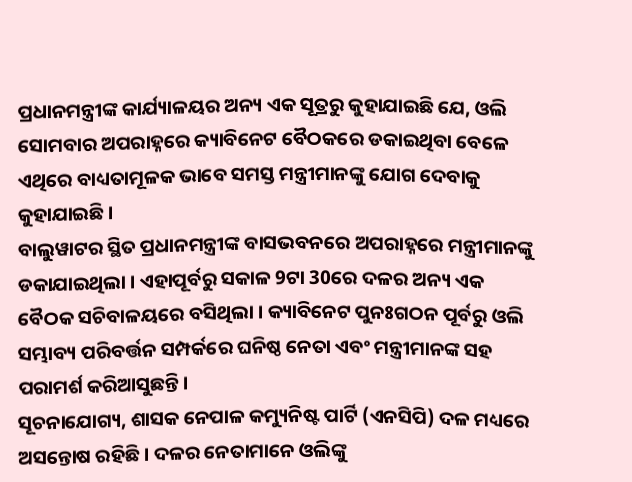ପ୍ରଧାନମନ୍ତ୍ରୀଙ୍କ କାର୍ଯ୍ୟାଳୟର ଅନ୍ୟ ଏକ ସୂତ୍ରରୁ କୁହାଯାଇଛି ଯେ, ଓଲି ସୋମବାର ଅପରାହ୍ନରେ କ୍ୟାବିନେଟ ବୈଠକରେ ଡକାଇଥିବା ବେଳେ ଏଥିରେ ବାଧ୍ୟତାମୂଳକ ଭାବେ ସମସ୍ତ ମନ୍ତ୍ରୀମାନଙ୍କୁ ଯୋଗ ଦେବାକୁ କୁହାଯାଇଛି ।
ବାଲୁୱାଟର ସ୍ଥିତ ପ୍ରଧାନମନ୍ତ୍ରୀଙ୍କ ବାସଭବନରେ ଅପରାହ୍ନରେ ମନ୍ତ୍ରୀମାନଙ୍କୁ ଡକାଯାଇଥିଲା । ଏହାପୂର୍ବରୁ ସକାଳ 9ଟା 30ରେ ଦଳର ଅନ୍ୟ ଏକ ବୈଠକ ସଚିବାଳୟରେ ବସିଥିଲା । କ୍ୟାବିନେଟ ପୁନଃଗଠନ ପୂର୍ବରୁ ଓଲି ସମ୍ଭାବ୍ୟ ପରିବର୍ତ୍ତନ ସମ୍ପର୍କରେ ଘନିଷ୍ଠ ନେତା ଏବଂ ମନ୍ତ୍ରୀମାନଙ୍କ ସହ ପରାମର୍ଶ କରିଆସୁଛନ୍ତି।
ସୂଚନାଯୋଗ୍ୟ, ଶାସକ ନେପାଳ କମ୍ୟୁନିଷ୍ଟ ପାର୍ଟି (ଏନସିପି) ଦଳ ମଧ୍ୟରେ ଅସନ୍ତୋଷ ରହିଛି । ଦଳର ନେତାମାନେ ଓଲିଙ୍କୁ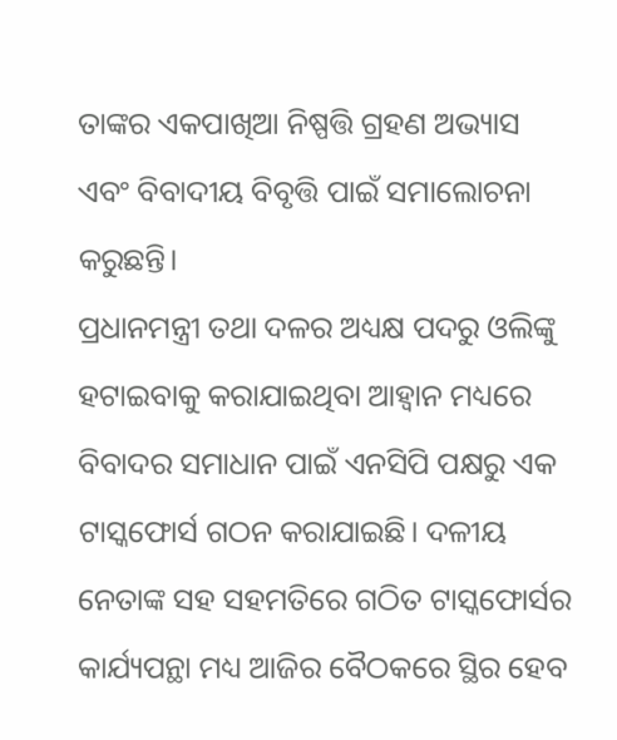ତାଙ୍କର ଏକପାଖିଆ ନିଷ୍ପତ୍ତି ଗ୍ରହଣ ଅଭ୍ୟାସ ଏବଂ ବିବାଦୀୟ ବିବୃତ୍ତି ପାଇଁ ସମାଲୋଚନା କରୁଛନ୍ତି।
ପ୍ରଧାନମନ୍ତ୍ରୀ ତଥା ଦଳର ଅଧ୍ୟକ୍ଷ ପଦରୁ ଓଲିଙ୍କୁ ହଟାଇବାକୁ କରାଯାଇଥିବା ଆହ୍ବାନ ମଧ୍ୟରେ ବିବାଦର ସମାଧାନ ପାଇଁ ଏନସିପି ପକ୍ଷରୁ ଏକ ଟାସ୍କଫୋର୍ସ ଗଠନ କରାଯାଇଛି। ଦଳୀୟ ନେତାଙ୍କ ସହ ସହମତିରେ ଗଠିତ ଟାସ୍କଫୋର୍ସର କାର୍ଯ୍ୟପନ୍ଥା ମଧ୍ୟ ଆଜିର ବୈଠକରେ ସ୍ଥିର ହେବ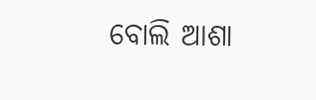ବୋଲି ଆଶା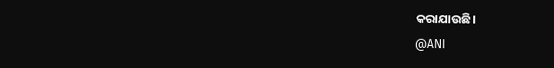କରାଯାଉଛି।
@ANI